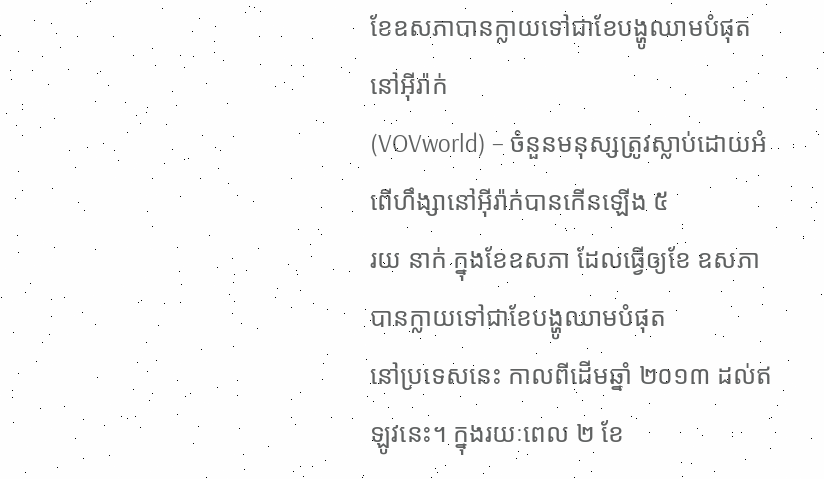ខែឧសភាបានក្លាយទៅជាខែបង្ហូឈាមបំផុតនៅអ៊ីរ៉ាក់
(VOVworld) – ចំនួនមនុស្សត្រូវស្លាប់ដោយអំពើហឹង្សានៅអ៊ីរ៉ាក់បានកើនឡើង ៥
រយ នាក់ ក្នុងខែឧសភា ដែលធ្វើឲ្យខែ ឧសភា បានក្លាយទៅជាខែបង្ហូឈាមបំផុត
នៅប្រទេសនេះ កាលពីដើមឆ្នាំ ២០១៣ ដល់ឥឡូវនេះ។ ក្នុងរយៈពេល ២ ខែ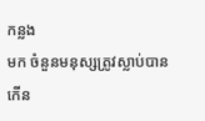កន្លង
មក ចំនួនមនុស្សត្រូវស្លាប់បានកើន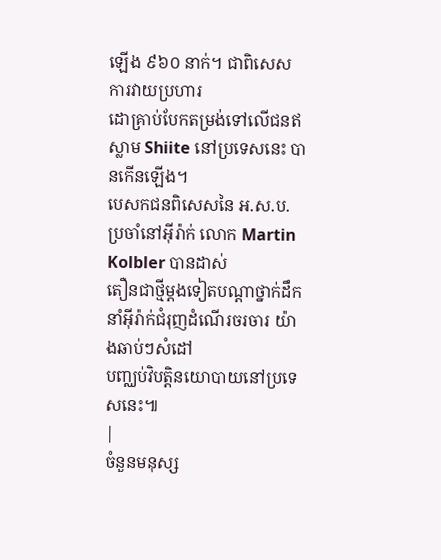ឡើង ៩៦០ នាក់។ ជាពិសេស ការវាយប្រហារ
ដោគ្រាប់បែកតម្រង់ទៅលើជនឥស្លាម Shiite នៅប្រទេសនេះ បានកើនឡើង។
បេសកជនពិសេសនៃ អ.ស.ប. ប្រចាំនៅអ៊ីរ៉ាក់ លោក Martin Kolbler បានដាស់
តឿនជាថ្មីម្តងទៀតបណ្ដាថ្នាក់ដឹកនាំអ៊ីរ៉ាក់ជំរុញដំណើរចរចារ យ៉ាងឆាប់ៗសំដៅ
បញ្ឈប់វិបត្តិនយោបាយនៅប្រទេសនេះ៕
|
ចំនួនមនុស្ស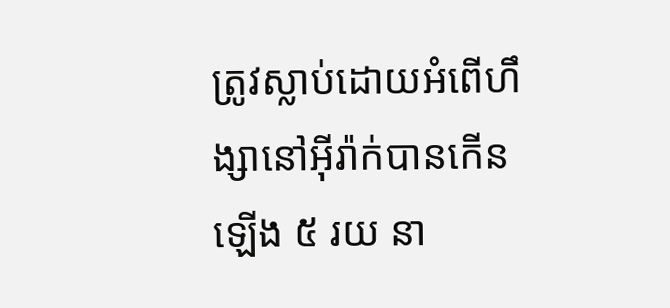ត្រូវស្លាប់ដោយអំពើហឹង្សានៅអ៊ីរ៉ាក់បានកើនឡើង ៥ រយ នា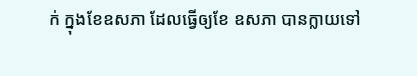ក់ ក្នុងខែឧសភា ដែលធ្វើឲ្យខែ ឧសភា បានក្លាយទៅ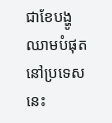ជាខែបង្ហូឈាមបំផុត នៅប្រទេសនេះ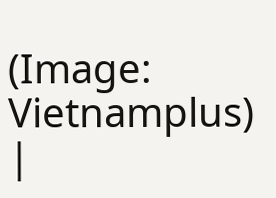(Image: Vietnamplus) |